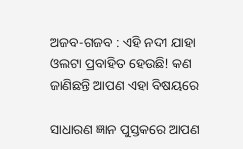ଅଜବ-ଗଜବ : ଏହି ନଦୀ ଯାହା ଓଲଟା ପ୍ରବାହିତ ହେଉଛି! କଣ ଜାଣିଛନ୍ତି ଆପଣ ଏହା ବିଷୟରେ

ସାଧାରଣ ଜ୍ଞାନ ପୁସ୍ତକରେ ଆପଣ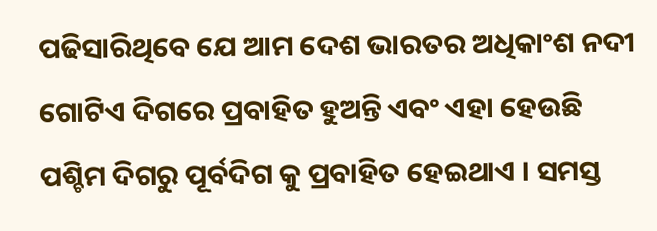ପଢିସାରିଥିବେ ଯେ ଆମ ଦେଶ ଭାରତର ଅଧିକାଂଶ ନଦୀ ଗୋଟିଏ ଦିଗରେ ପ୍ରବାହିତ ହୁଅନ୍ତି ଏବଂ ଏହା ହେଉଛି ପଶ୍ଚିମ ଦିଗରୁ ପୂର୍ବଦିଗ କୁ ପ୍ରବାହିତ ହେଇଥାଏ । ସମସ୍ତ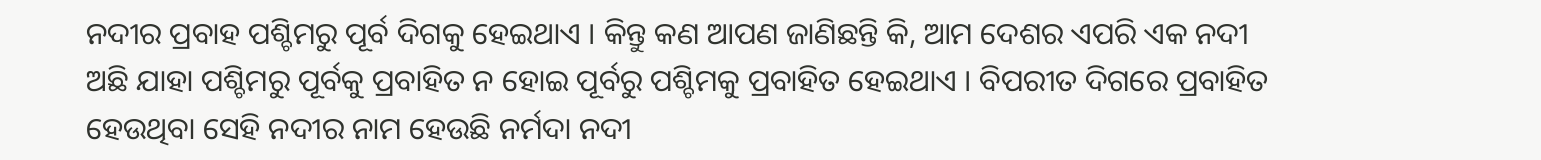ନଦୀର ପ୍ରବାହ ପଶ୍ଚିମରୁ ପୂର୍ବ ଦିଗକୁ ହେଇଥାଏ । କିନ୍ତୁ କଣ ଆପଣ ଜାଣିଛନ୍ତି କି, ଆମ ଦେଶର ଏପରି ଏକ ନଦୀ ଅଛି ଯାହା ପଶ୍ଚିମରୁ ପୂର୍ବକୁ ପ୍ରବାହିତ ନ ହୋଇ ପୂର୍ବରୁ ପଶ୍ଚିମକୁ ପ୍ରବାହିତ ହେଇଥାଏ । ବିପରୀତ ଦିଗରେ ପ୍ରବାହିତ ହେଉଥିବା ସେହି ନଦୀର ନାମ ହେଉଛି ନର୍ମଦା ନଦୀ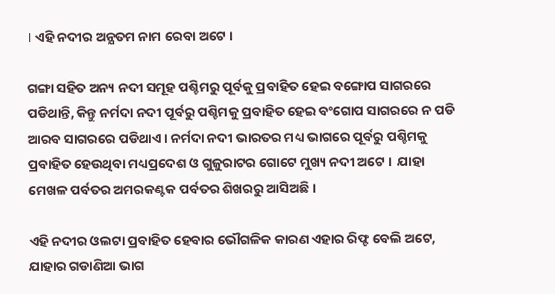। ଏହି ନଦୀର ଅନ୍ଯତମ ନାମ ରେବା ଅଟେ ।

ଗଙ୍ଗା ସହିତ ଅନ୍ୟ ନଦୀ ସମୂହ ପଶ୍ଚିମରୁ ପୂର୍ବକୁ ପ୍ରବାହିତ ହେଇ ବଙ୍ଗୋପ ସାଗରରେ ପଡିଥାନ୍ତି, କିନ୍ତୁ ନର୍ମଦା ନଦୀ ପୂର୍ବରୁ ପଶ୍ଚିମକୁ ପ୍ରବାହିତ ହେଇ ବଂଗୋପ ସାଗରରେ ନ ପଡି ଆରବ ସାଗରରେ ପଡିଥାଏ । ନର୍ମଦା ନଦୀ ଭାରତର ମଧ୍ୟ ଭାଗରେ ପୂର୍ବରୁ ପଶ୍ଚିମକୁ ପ୍ରବାହିତ ହେଉଥିବା ମଧ୍ୟପ୍ରଦେଶ ଓ ଗୁଜୁରାଟର ଗୋଟେ ମୁଖ୍ୟ ନଦୀ ଅଟେ ।  ଯାହା ମେଖଳ ପର୍ବତର ଅମରକଣ୍ଟକ ପର୍ବତର ଶିଖରରୁ ଆସିଅଛି ।

ଏହି ନଦୀର ଓଲଟା ପ୍ରବାହିତ ହେବାର ଭୌଗଳିକ କାରଣ ଏହାର ରିଫ୍ଟ ବେଲି ଅଟେ, ଯାହାର ଗଡାଣିଆ ଭାଗ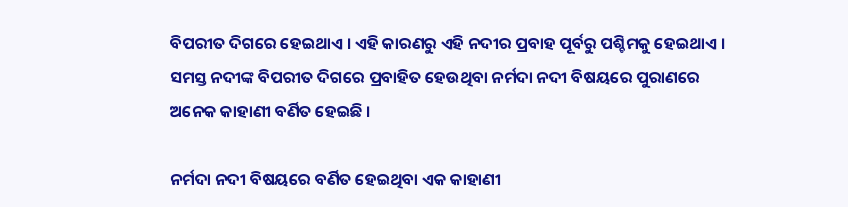ବିପରୀତ ଦିଗରେ ହେଇଥାଏ । ଏହି କାରଣରୁ ଏହି ନଦୀର ପ୍ରବାହ ପୂର୍ବରୁ ପଶ୍ଚିମକୁ ହେଇଥାଏ । ସମସ୍ତ ନଦୀଙ୍କ ବିପରୀତ ଦିଗରେ ପ୍ରବାହିତ ହେଉଥିବା ନର୍ମଦା ନଦୀ ବିଷୟରେ ପୁରାଣରେ ଅନେକ କାହାଣୀ ବର୍ଣିତ ହେଇଛି ।

ନର୍ମଦା ନଦୀ ବିଷୟରେ ବର୍ଣିତ ହେଇଥିବା ଏକ କାହାଣୀ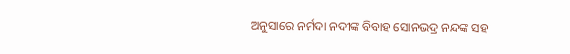ଅନୁସାରେ ନର୍ମଦା ନଦୀଙ୍କ ବିବାହ ସୋନଭଦ୍ର ନନ୍ଦଙ୍କ ସହ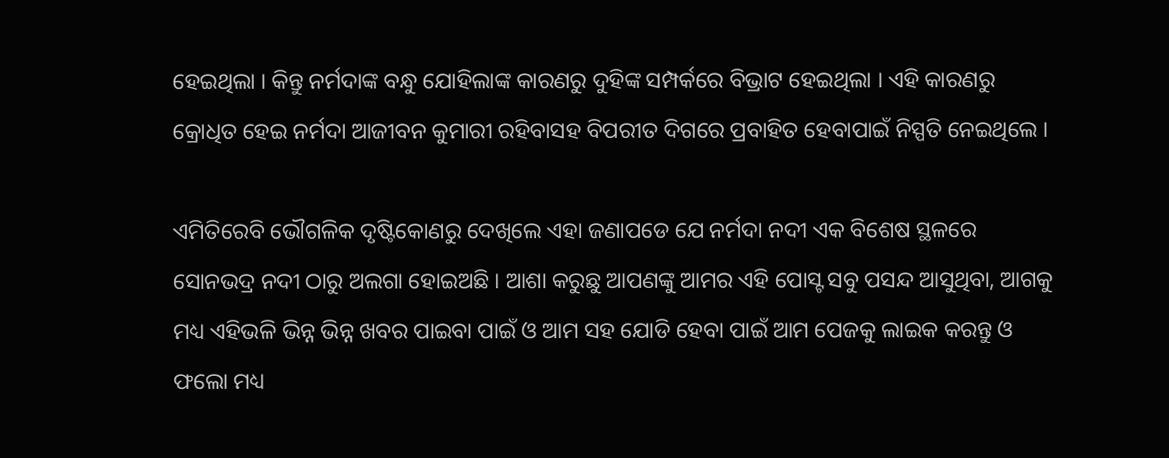ହେଇଥିଲା । କିନ୍ତୁ ନର୍ମଦାଙ୍କ ବନ୍ଧୁ ଯୋହିଲାଙ୍କ କାରଣରୁ ଦୁହିଙ୍କ ସମ୍ପର୍କରେ ବିଭ୍ରାଟ ହେଇଥିଲା । ଏହି କାରଣରୁ କ୍ରୋଧିତ ହେଇ ନର୍ମଦା ଆଜୀବନ କୁମାରୀ ରହିବାସହ ବିପରୀତ ଦିଗରେ ପ୍ରବାହିତ ହେବାପାଇଁ ନିସ୍ପତି ନେଇଥିଲେ ।

ଏମିତିରେବି ଭୌଗଳିକ ଦୃଷ୍ଟିକୋଣରୁ ଦେଖିଲେ ଏହା ଜଣାପଡେ ଯେ ନର୍ମଦା ନଦୀ ଏକ ବିଶେଷ ସ୍ଥଳରେ ସୋନଭଦ୍ର ନଦୀ ଠାରୁ ଅଲଗା ହୋଇଅଛି । ଆଶା କରୁଛୁ ଆପଣଙ୍କୁ ଆମର ଏହି ପୋସ୍ଟ ସବୁ ପସନ୍ଦ ଆସୁଥିବା, ଆଗକୁ ମଧ୍ୟ ଏହିଭଳି ଭିନ୍ନ ଭିନ୍ନ ଖବର ପାଇବା ପାଇଁ ଓ ଆମ ସହ ଯୋଡି ହେବା ପାଇଁ ଆମ ପେଜକୁ ଲାଇକ କରନ୍ତୁ ଓ ଫଲୋ ମଧ୍ୟ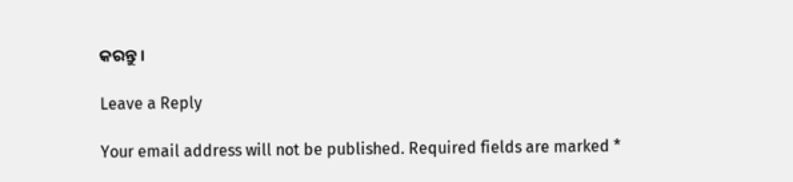କରନ୍ତୁ ।

Leave a Reply

Your email address will not be published. Required fields are marked *